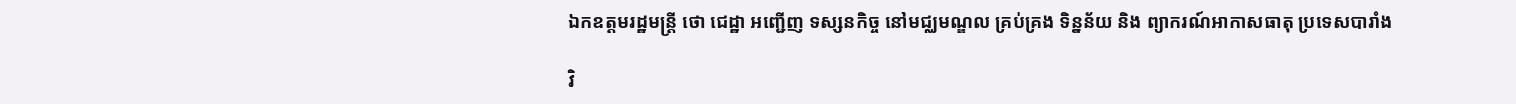ឯកឧត្តមរដ្ឋមន្ត្រី ថោ ជេដ្ឋា អញ្ជើញ ទស្សនកិច្ច នៅមជ្ឈមណ្ឌល គ្រប់គ្រង ទិន្នន័យ និង ព្យាករណ៍អាកាសធាតុ ប្រទេសបារាំង

វិ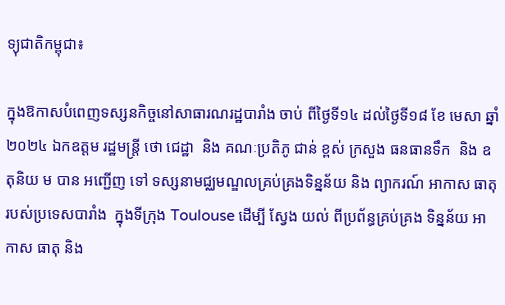ទ្យុជាតិកម្ពុជា៖

ក្នុងឱកាសបំពេញទស្សនកិច្ចនៅសាធារណរដ្ឋបារាំង ចាប់ ពីថ្ងៃទី១៤ ដល់ថ្ងៃទី១៨ ខែ មេសា ឆ្នាំ ២០២៤ ឯកឧត្តម រដ្ឋមន្ត្រី ថោ ជេដ្ឋា  និង គណៈប្រតិភូ ជាន់ ខ្ពស់ ក្រសួង ធនធានទឹក  និង ឧតុនិយ ម បាន អញ្ជើញ ទៅ ទស្សនាមជ្ឈមណ្ឌលគ្រប់គ្រងទិន្នន័យ និង ព្យាករណ៍ អាកាស ធាតុ របស់ប្រទេសបារាំង  ក្នុងទីក្រុង Toulouse ដើម្បី ស្វែង យល់ ពីប្រព័ន្ធគ្រប់គ្រង ទិន្នន័យ អាកាស ធាតុ និង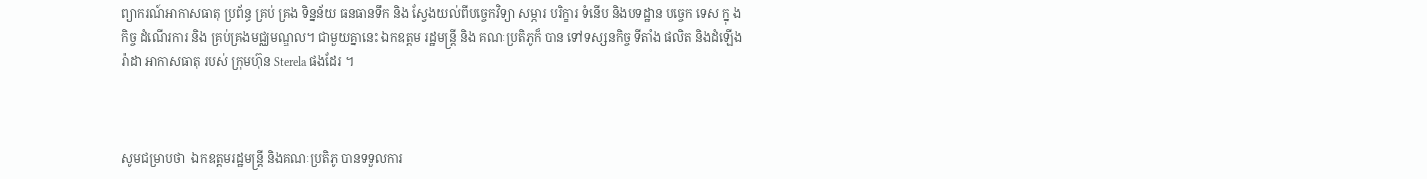ព្យាករណ៍អាកាសធាតុ ប្រព័ន្ធ គ្រប់ គ្រង ទិន្នន័យ ធនធានទឹក និង ស្វែងយល់ពីបច្ចេកវិទ្យា សម្ភារ បរិក្ខារ ទំនើប និងបទដ្ឋាន បច្ចេក ទេស ក្នុ ងកិច្ច ដំណើរការ និង គ្រប់គ្រងមជ្ឈមណ្ឌល។ ជាមួយគ្នានេះ ឯកឧត្តម រដ្ឋមន្ត្រី និង គណៈប្រតិភូក៏ បាន ទៅទស្សនកិច្ច ទីតាំង ផលិត និងដំឡើង រ៉ាដា អាកាសធាតុ របស់ ក្រុមហ៊ុន Sterela ផងដែរ ។



សូមជម្រាបថា  ឯកឧត្តមរដ្ឋមន្ត្រី និងគណៈប្រតិភូ បានទទួលការ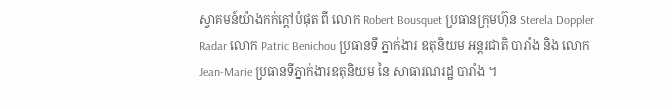ស្វាគមន៍យ៉ាងកក់ក្តៅបំផុត ពី លោក Robert Bousquet ប្រធានក្រុមហ៊ុន Sterela Doppler Radar លោក Patric Benichou ប្រធានទី ភ្នាក់ងារ ឧតុនិយម អន្តរជាតិ បារាំង និង លោក Jean-Marie ប្រធានទីភ្នាក់ងារឧតុនិយម នៃ សាធារណរដ្ឋ បារាំង ។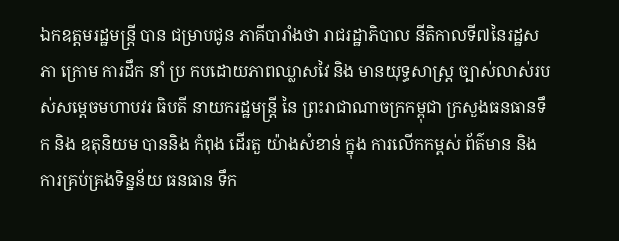ឯកឧត្តមរដ្ឋមន្ត្រី បាន ជម្រាបជូន ភាគីបារាំងថា រាជរដ្ឋាភិបាល នីតិកាលទី៧នៃរដ្ឋសភា ក្រោម ការដឹក នាំ ប្រ កបដោយភាពឈ្លាសវៃ និង មានយុទ្ធសាស្ត្រ ច្បាស់លាស់របស់សម្តេចមហាបវរ ធិបតី នាយករដ្ឋមន្ត្រី នៃ ព្រះរាជាណាចក្រកម្ពុជា ក្រសួងធនធានទឹក និង ឧតុនិយម បាននិង កំពុង ដើរតួ យ៉ាងសំខាន់ ក្នុង ការលើកកម្ពស់ ព័ត៌មាន និង ការគ្រប់គ្រងទិន្នន័យ ធនធាន ទឹក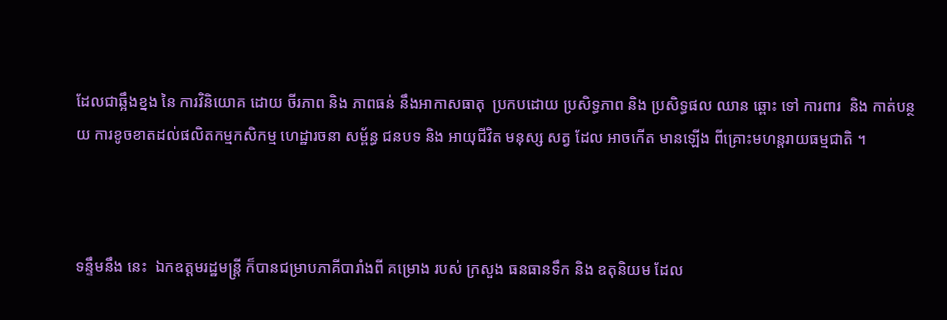ដែលជាឆ្អឹងខ្នង នៃ ការវិនិយោគ ដោយ ចីរភាព និង ភាពធន់ នឹងអាកាសធាតុ  ប្រកបដោយ ប្រសិទ្ធភាព និង ប្រសិទ្ធផល ឈាន ឆ្ពោះ ទៅ ការពារ  និង កាត់បន្ថយ ការខូចខាតដល់ផលិតកម្មកសិកម្ម ហេដ្ឋារចនា សម្ព័ន្ធ ជនបទ និង អាយុជីវិត មនុស្ស សត្វ ដែល អាចកើត មានឡើង ពីគ្រោះមហន្តរាយធម្មជាតិ ។



ទន្ទឹមនឹង នេះ  ឯកឧត្តមរដ្ឋមន្ត្រី ក៏បានជម្រាបភាគីបារាំងពី គម្រោង របស់ ក្រសួង ធនធានទឹក និង ឧតុនិយម ដែល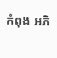កំពុង អភិ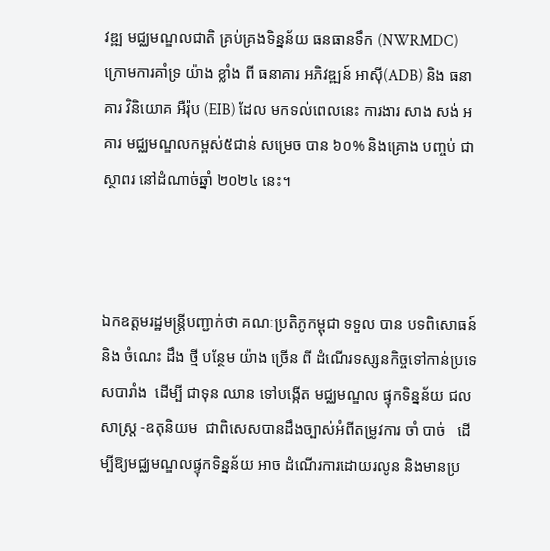វឌ្ឍ មជ្ឈមណ្ឌលជាតិ គ្រប់គ្រងទិន្នន័យ ធនធានទឹក (NWRMDC) ក្រោមការគាំទ្រ យ៉ាង ខ្លាំង ពី ធនាគារ អភិវឌ្ឍន៍ អាស៊ី(ADB) និង ធនាគារ វិនិយោគ អឺរ៉ុប (EIB) ដែល មកទល់ពេលនេះ ការងារ សាង សង់ អគារ មជ្ឈមណ្ឌលកម្ពស់៥ជាន់ សម្រេច បាន ៦០% និងគ្រោង បញ្ចប់ ជាស្ថាពរ នៅដំណាច់ឆ្នាំ ២០២៤ នេះ។



ឯកឧត្តមរដ្ឋមន្ត្រីបញ្ជាក់ថា គណៈប្រតិភូកម្ពុជា ទទួល បាន បទពិសោធន៍ និង ចំណេះ ដឹង ថ្មី បន្ថែម យ៉ាង ច្រើន ពី ដំណើរទស្សនកិច្ចទៅកាន់ប្រទេសបារាំង  ដើម្បី ជាទុន ឈាន ទៅបង្កើត មជ្ឈមណ្ឌល ផ្ទុកទិន្នន័យ ជលសាស្រ្ត -ឧតុនិយម  ជាពិសេសបានដឹងច្បាស់អំពីតម្រូវការ ចាំ បាច់   ដើម្បីឱ្យមជ្ឈមណ្ឌលផ្ទុកទិន្នន័យ អាច ដំណើរការដោយរលូន និងមានប្រ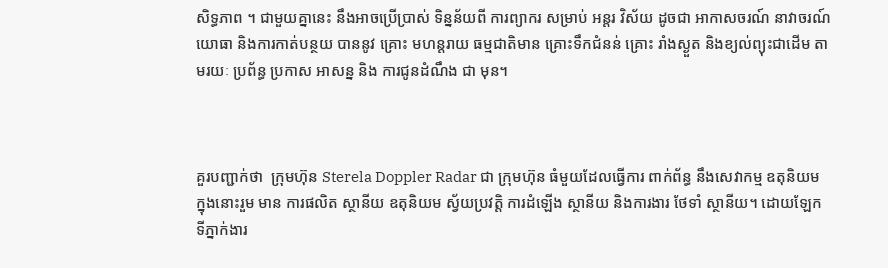សិទ្ធភាព ។ ជាមួយគ្នានេះ នឹងអាចប្រើប្រាស់ ទិន្នន័យពី ការព្យាករ សម្រាប់ អន្តរ វិស័យ ដូចជា អាកាសចរណ៍ នាវាចរណ៍ យោធា និងការកាត់បន្ថយ បាននូវ គ្រោះ មហន្តរាយ ធម្មជាតិមាន គ្រោះទឹកជំនន់ គ្រោះ រាំងស្ងួត និងខ្យល់ព្យុះជាដើម តាមរយៈ ប្រព័ន្ធ ប្រកាស អាសន្ន និង ការជូនដំណឹង ជា មុន។



គួរបញ្ជាក់ថា  ក្រុមហ៊ុន Sterela Doppler Radar ជា ក្រុមហ៊ុន ធំមួយដែលធ្វើការ ពាក់ព័ន្ធ នឹងសេវាកម្ម ឧតុនិយម ក្នុងនោះរួម មាន ការផលិត ស្ថានីយ ឧតុនិយម ស្វ័យប្រវត្តិ ការដំឡើង ស្ថានីយ និងការងារ ថែទាំ ស្ថានីយ។ ដោយឡែក ទីភ្នាក់ងារ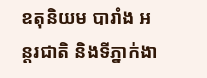ឧតុនិយម បារាំង អន្តរជាតិ និងទីភ្នាក់ងា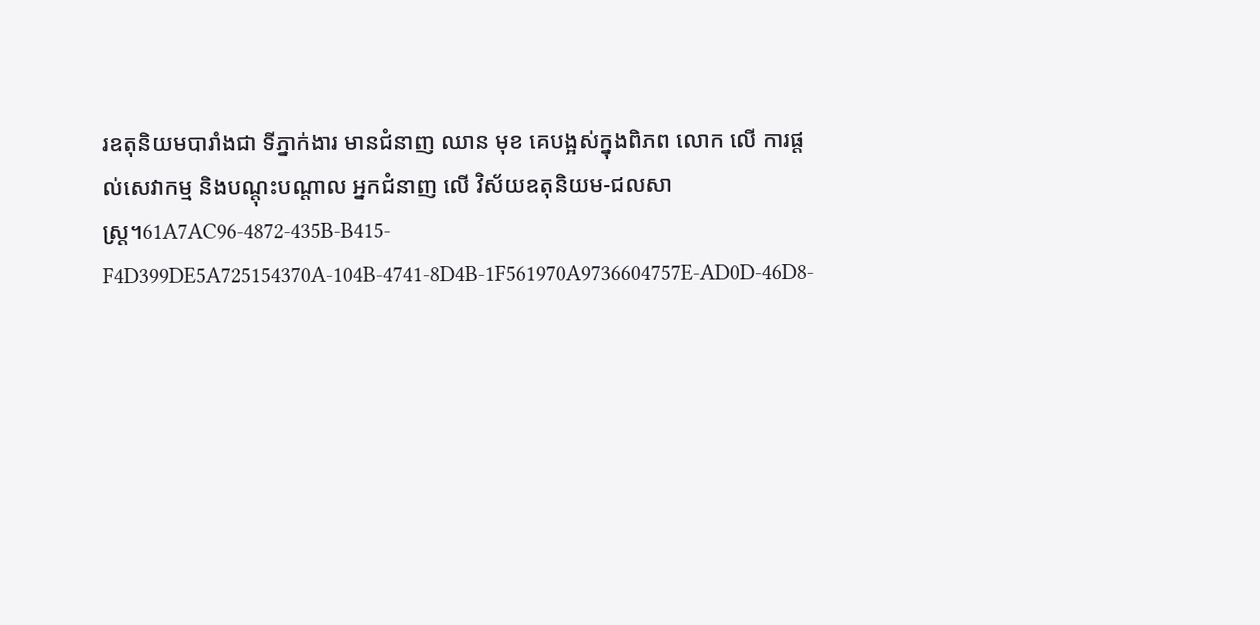រឧតុនិយមបារាំងជា ទីភ្នាក់ងារ មានជំនាញ ឈាន មុខ គេបង្អស់ក្នុងពិភព លោក លើ ការផ្តល់សេវាកម្ម និងបណ្តុះបណ្តាល អ្នកជំនាញ លើ វិស័យឧតុនិយម-ជលសាស្រ្ត។61A7AC96-4872-435B-B415-F4D399DE5A725154370A-104B-4741-8D4B-1F561970A9736604757E-AD0D-46D8-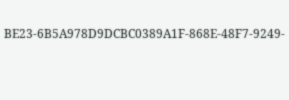BE23-6B5A978D9DCBC0389A1F-868E-48F7-9249-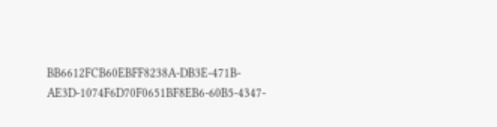BB6612FCB60EBFF8238A-DB3E-471B-AE3D-1074F6D70F0651BF8EB6-60B5-4347-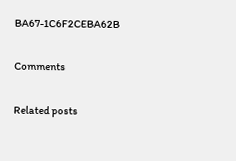BA67-1C6F2CEBA62B

Comments

Related posts